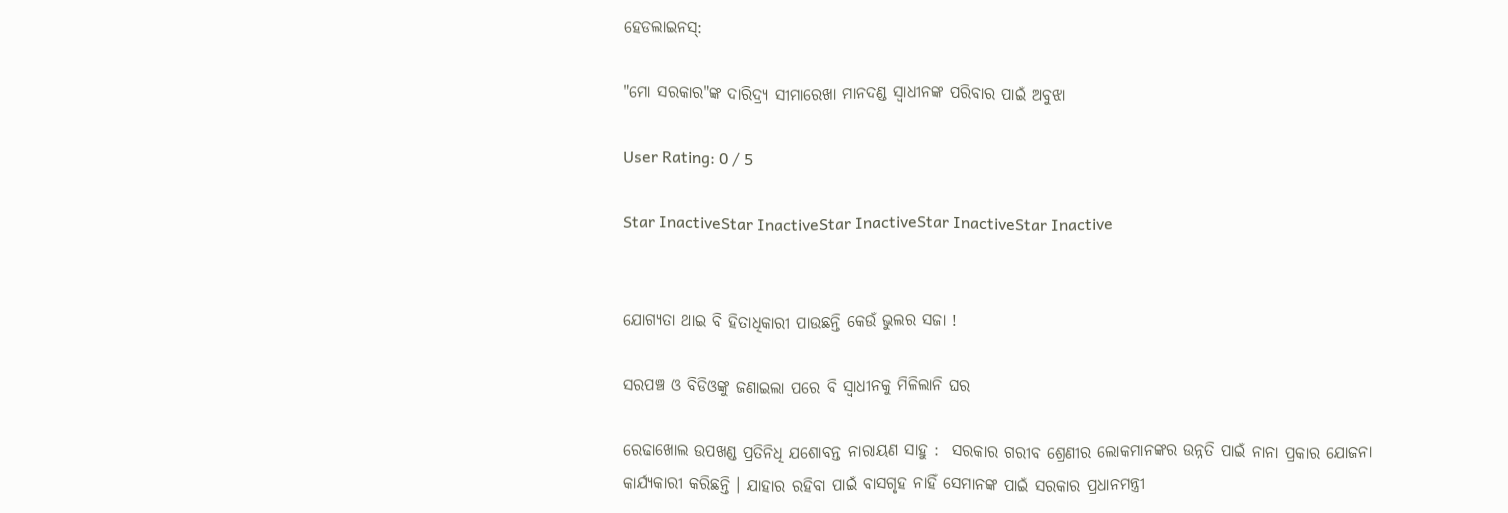ହେଡଲାଇନସ୍:

"ମୋ ସରକାର"ଙ୍କ ଦାରିଦ୍ର୍ୟ ସୀମାରେଖା ମାନଦଣ୍ଡ ସ୍ଵାଧୀନଙ୍କ ପରିବାର ପାଇଁ ଅବୁଝା

User Rating: 0 / 5

Star InactiveStar InactiveStar InactiveStar InactiveStar Inactive


ଯୋଗ୍ୟତା ଥାଇ ବି ହିତାଧିକାରୀ ପାଉଛନ୍ତି କେଉଁ ଭୁଲର ସଜା !

ସରପଞ୍ଚ ଓ ବିଡିଓଙ୍କୁ ଜଣାଇଲା ପରେ ବି ସ୍ଵାଧୀନକୁ ମିଳିଲାନି ଘର

ରେଢାଖୋଲ ଉପଖଣ୍ଡ ପ୍ରତିନିଧି ଯଶୋବନ୍ତ ନାରାୟଣ ସାହୁ :  ସରକାର ଗରୀବ ଶ୍ରେଣୀର ଲୋକମାନଙ୍କର ଉନ୍ନତି ପାଇଁ ନାନା ପ୍ରକାର ଯୋଜନା କାର୍ଯ୍ୟକାରୀ କରିଛନ୍ତି । ଯାହାର ରହିବା ପାଇଁ ବାସଗୃହ ନାହିଁ ସେମାନଙ୍କ ପାଇଁ ସରକାର ପ୍ରଧାନମନ୍ତ୍ରୀ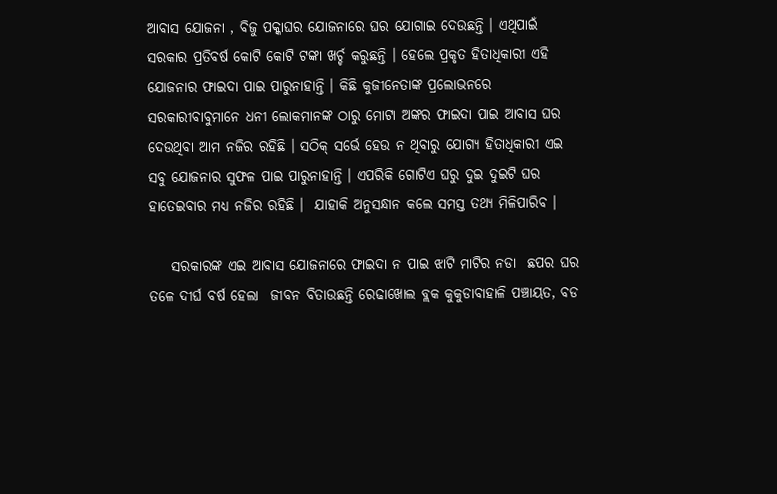ଆବାସ ଯୋଜନା , ବିଜୁ ପକ୍କାଘର ଯୋଜନାରେ ଘର ଯୋଗାଇ ଦେଉଛନ୍ତି । ଏଥିପାଇଁ ସରକାର ପ୍ରତିବର୍ଷ କୋଟି କୋଟି ଟଙ୍କା ଖର୍ଚ୍ଚ କରୁଛନ୍ତି । ହେଲେ ପ୍ରକୃତ ହିତାଧିକାରୀ ଏହି ଯୋଜନାର ଫାଇଦା ପାଇ ପାରୁନାହାନ୍ତି । କିଛି କୁଜୀନେତାଙ୍କ ପ୍ରଲୋଭନରେ ସରକାରୀବାବୁମାନେ ଧନୀ ଲୋକମାନଙ୍କ ଠାରୁ ମୋଟା ଅଙ୍କର ଫାଇଦା ପାଇ ଆବାସ ଘର ଦେଉଥିବା ଆମ ନଜିର ରହିଛି । ସଠିକ୍ ସର୍ଭେ ହେଉ ନ ଥିବାରୁ ଯୋଗ୍ୟ ହିତାଧିକାରୀ ଏଇ ସବୁ ଯୋଜନାର ସୁଫଳ ପାଇ ପାରୁନାହାନ୍ତି । ଏପରିକି ଗୋଟିଏ ଘରୁ ଦୁଇ ଦୁଇଟି ଘର ହାତେଇବାର ମଧ୍ୟ ନଜିର ରହିଛି ।  ଯାହାକି ଅନୁସନ୍ଧାନ କଲେ ସମସ୍ତ ତଥ୍ୟ ମିଳିପାରିବ ।

    ସରକାରଙ୍କ ଏଇ ଆବାସ ଯୋଜନାରେ ଫାଇଦା ନ ପାଇ ଝାଟି ମାଟିର ନଡା  ଛପର ଘର ତଳେ ଦୀର୍ଘ ବର୍ଷ ହେଲା  ଜୀବନ ବିତାଉଛନ୍ତି ରେଢାଖୋଲ ବ୍ଲକ କୁକୁଡାବାହାଳି ପଞ୍ଚାୟତ, ବଡ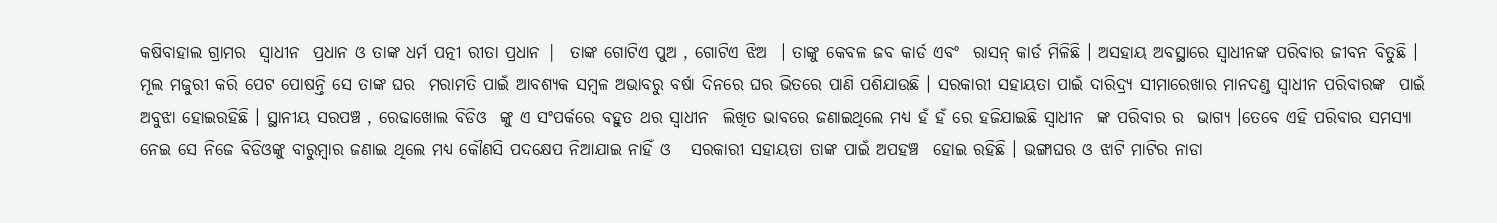କଷିବାହାଲ ଗ୍ରାମର  ସ୍ଵାଧୀନ  ପ୍ରଧାନ ଓ ତାଙ୍କ ଧର୍ମ ପତ୍ନୀ ରୀତା ପ୍ରଧାନ |  ତାଙ୍କ ଗୋଟିଏ ପୁଅ , ଗୋଟିଏ ଝିଅ  । ତାଙ୍କୁ କେବଳ ଜବ କାର୍ଡ ଏବଂ  ରାସନ୍ କାର୍ଡ ମିଳିଛି । ଅସହାୟ ଅବସ୍ଥାରେ ସ୍ଵାଧୀନଙ୍କ ପରିବାର ଜୀବନ ବିତୁଛି । ମୂଲ ମଜୁରୀ କରି ପେଟ ପୋଷନ୍ତି ସେ ତାଙ୍କ ଘର  ମରାମତି ପାଇଁ ଆବଶ୍ୟକ ସମ୍ବଳ ଅଭାବରୁ ବର୍ଷା ଦିନରେ ଘର ଭିତରେ ପାଣି ପଶିଯାଉଛି । ସରକାରୀ ସହାୟତା ପାଇଁ ଦାରିଦ୍ର୍ୟ ସୀମାରେଖାର ମାନଦଣ୍ଡ ସ୍ଵାଧୀନ ପରିବାରଙ୍କ  ପାଇଁ ଅବୁଝା ହୋଇରହିଛି । ସ୍ଥାନୀୟ ସରପଞ୍ଚ , ରେଢାଖୋଲ ବିଡିଓ  ଙ୍କୁ ଏ ସଂପର୍କରେ ବହୁତ ଥର ସ୍ଵାଧୀନ  ଲିଖିତ ଭାବରେ ଜଣାଇଥିଲେ ମଧ୍ୟ ହଁ ହଁ ରେ ହଜିଯାଇଛି ସ୍ଵାଧୀନ  ଙ୍କ ପରିବାର ର  ଭାଗ୍ୟ ।ତେବେ ଏହି ପରିବାର ସମସ୍ୟା ନେଇ ସେ ନିଜେ ବିଡିଓଙ୍କୁ ବାରୁମ୍ବାର ଜଣାଇ ଥିଲେ ମଧ୍ୟ କୌଣସି ପଦକ୍ଷେପ ନିଆଯାଇ ନାହିଁ ଓ   ସରକାରୀ ସହାୟତା ତାଙ୍କ ପାଇଁ ଅପହଞ୍ଚ  ହୋଇ ରହିଛି । ଭଙ୍ଗାଘର ଓ ଝାଟି ମାଟିର ନାଡା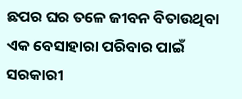ଛପର ଘର ତଳେ ଜୀବନ ବିତାଉଥିବା  ଏକ ବେସାହାରା ପରିବାର ପାଇଁ ସରକାରୀ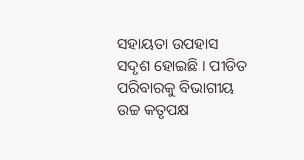ସହାୟତା ଉପହାସ ସଦୃଶ ହୋଇଛି । ପୀଡିତ ପରିବାରକୁ ବିଭାଗୀୟ ଉଚ୍ଚ କତୃପକ୍ଷ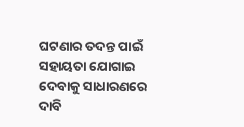ଘଟଣାର ତଦନ୍ତ ପାଇଁ ସହାୟତା ଯୋଗାଇ ଦେବାକୁ ସାଧାରଣରେ ଦାବି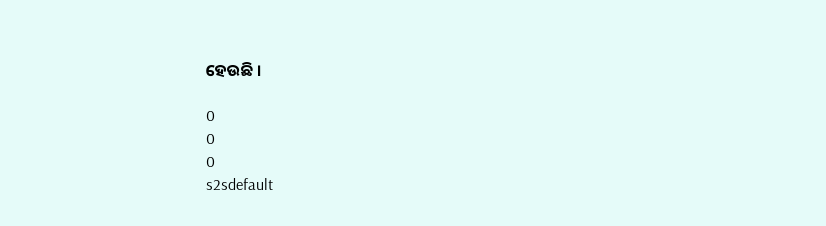ହେଉଛି ।

0
0
0
s2sdefault